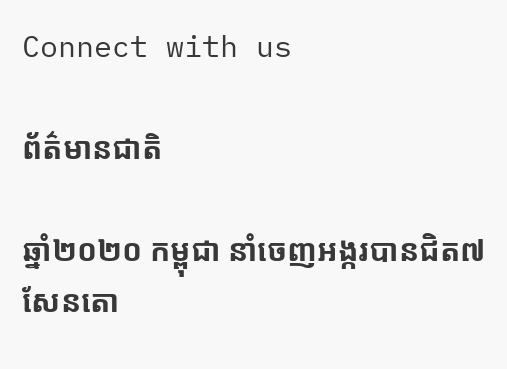Connect with us

ព័ត៌មានជាតិ

ឆ្នាំ២០២០ កម្ពុជា នាំចេញអង្ករបានជិត៧សែនតោ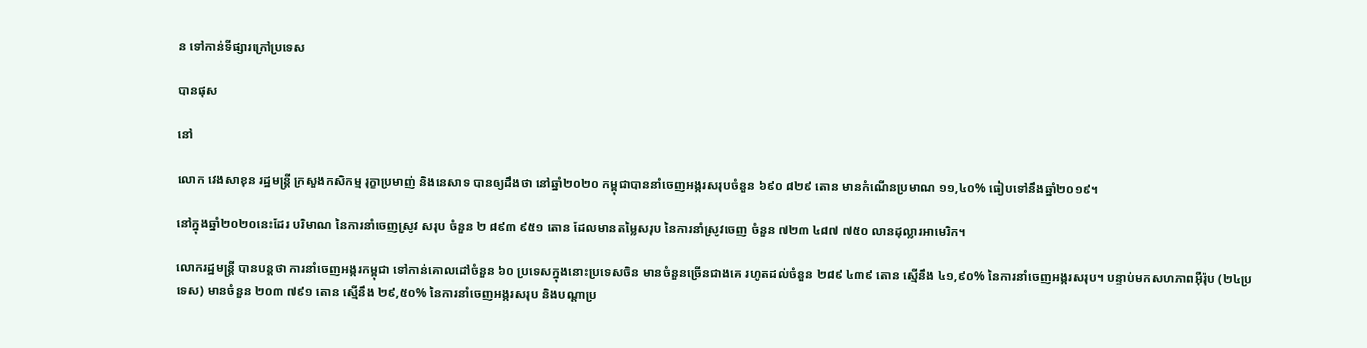ន ទៅកាន់ទីផ្សារក្រៅប្រទេស

បានផុស

នៅ

លោក វេងសាខុន រដ្ឋមន្ត្រី ក្រសួងកសិកម្ម រុក្ខាប្រមាញ់ និងនេសាទ បានឲ្យដឹងថា នៅឆ្នាំ២០២០ កម្ពុជាបាននាំចេញអង្ករសរុបចំនួន ៦៩០ ៨២៩ តោន មានកំណើនប្រមាណ ១១,៤០% ធៀបទៅនឹងឆ្នាំ២០១៩។

នៅក្នុងឆ្នាំ២០២០នេះដែរ បរិមាណ នៃការនាំចេញស្រូវ សរុប ចំនួន ២ ៨៩៣ ៩៥១ តោន ដែលមានតម្លៃសរុប នៃការនាំស្រូវចេញ ចំនួន ៧២៣ ៤៨៧ ៧៥០ លានដុល្លារអាមេរិក។

លោករដ្ឋមន្ត្រី បានបន្តថា ការនាំចេញអង្ករកម្ពុជា ទៅកាន់គោលដៅចំនួន ៦០ ប្រទេសក្នុងនោះប្រទេសចិន មានចំនួនច្រើនជាងគេ រហូតដល់ចំនួន ២៨៩ ៤៣៩ តោន ស្មើនឹង ៤១,៩០% នៃការនាំចេញអង្ករសរុប។ បន្ទាប់មកសហភាពអ៊ឺរ៉ុប (២៤ប្រទេស) មានចំនួន ២០៣ ៧៩១ តោន ស្មើនឹង ២៩,៥០% នៃការនាំចេញអង្ករសរុប និងបណ្តាប្រ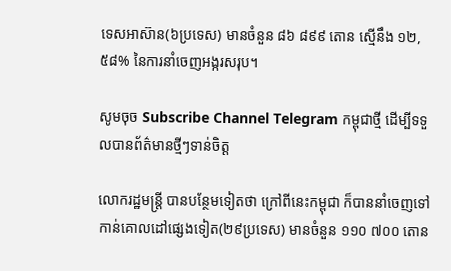ទេសអាស៊ាន(៦ប្រទេស) មានចំនួន ៨៦ ៨៩៩ តោន ស្មើនឹង ១២,៥៨% នៃការនាំចេញអង្ករសរុប។

សូមចុច Subscribe Channel Telegram កម្ពុជាថ្មី ដើម្បីទទួលបានព័ត៌មានថ្មីៗទាន់ចិត្ត

លោករដ្ឋមន្ត្រី បានបន្ថែមទៀតថា ក្រៅពីនេះកម្ពុជា ក៏បាននាំចេញទៅកាន់គោលដៅផ្សេងទៀត(២៩ប្រទេស) មានចំនួន ១១០ ៧០០ តោន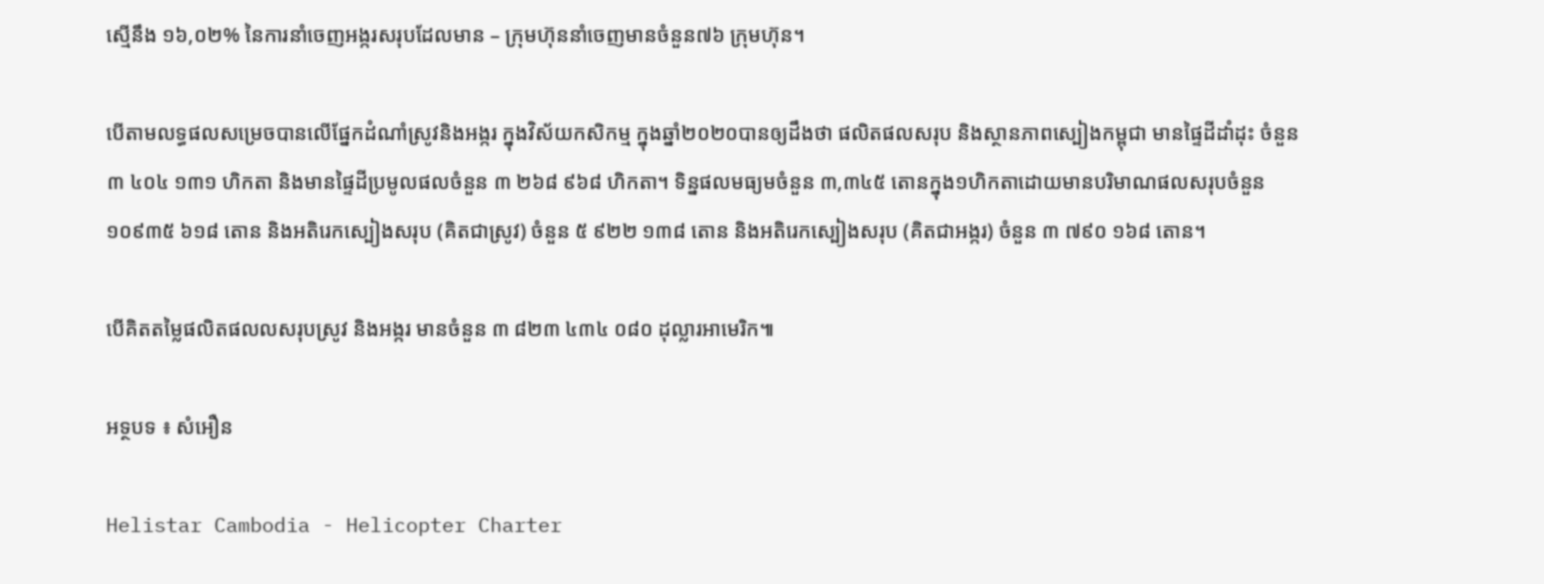ស្មើនឹង ១៦,០២% នៃការនាំចេញអង្ករសរុបដែលមាន – ក្រុមហ៊ុននាំចេញមានចំនួន៧៦ ក្រុមហ៊ុន។

បើតាមលទ្ធផលសម្រេចបានលើផ្នែកដំណាំស្រូវនិងអង្ករ ក្នុងវិស័យកសិកម្ម ក្នុងឆ្នាំ២០២០បានឲ្យដឹងថា ផលិតផលសរុប និងស្ថានភាពស្បៀងកម្ពុជា មានផ្ទៃដីដាំដុះ ចំនួន ៣ ៤០៤ ១៣១ ហិកតា និងមានផ្ទៃដីប្រមូលផលចំនួន ៣ ២៦៨ ៩៦៨ ហិកតា។ ទិន្នផលមធ្យមចំនួន ៣,៣៤៥ តោនក្នុង១ហិកតាដោយមានបរិមាណផលសរុបចំនួន១០៩៣៥ ៦១៨ តោន និងអតិរេកស្បៀងសរុប (គិតជាស្រូវ) ចំនួន ៥ ៩២២ ១៣៨ តោន និងអតិរេកស្បៀងសរុប (គិតជាអង្ករ) ចំនួន ៣ ៧៩០ ១៦៨ តោន។

បើគិតតម្លៃផលិតផលលសរុបស្រូវ និងអង្ករ មានចំនួន ៣ ៨២៣ ៤៣៤ ០៨០ ដុល្លារអាមេរិក៕

អទ្ថបទ ៖ សំអឿន

Helistar Cambodia - Helicopter Charter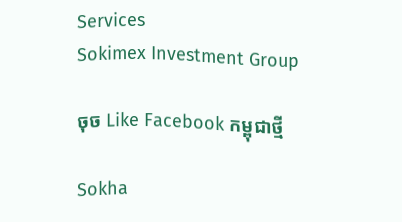Services
Sokimex Investment Group

ចុច Like Facebook កម្ពុជាថ្មី

Sokha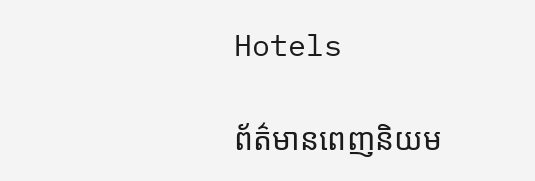Hotels

ព័ត៌មានពេញនិយម